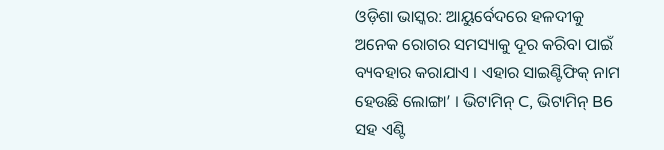ଓଡ଼ିଶା ଭାସ୍କର: ଆୟୁର୍ବେଦରେ ହଳଦୀକୁ ଅନେକ ରୋଗର ସମସ୍ୟାକୁ ଦୂର କରିବା ପାଇଁ ବ୍ୟବହାର କରାଯାଏ । ଏହାର ସାଇଣ୍ଟିଫିକ୍ ନାମ ହେଉଛି ଲୋଙ୍ଗା’ । ଭିଟାମିନ୍ C, ଭିଟାମିନ୍ B6 ସହ ଏଣ୍ଟି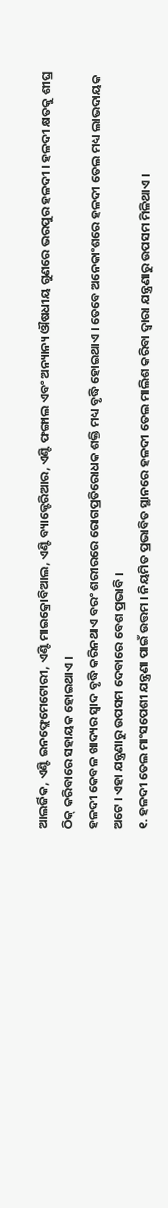ଆଲର୍ଜିକ, ଏଣ୍ଟି ଇନଫ୍ଲେମେଟୋରୀ, ଏଣ୍ଟି ମାଇକ୍ରୋବିଆଲ, ଏଣ୍ଟି ବ୍ୟାକ୍ଟେରିଆର, ଏଣ୍ଟି ଫଙ୍ଗାଲ ଏବଂ ଅନ୍ୟାନ୍ୟ ଔଷଧୀୟ ଗୁଣରେ ଭରପୁର ହଳଦୀ । ହଳଦୀ କ୍ଷତକୁ ଶୀଘ୍ର ଠିକ୍ କରିବାରେ ସହାୟକ ହୋଇଥାଏ ।
ହଳଦୀ କେବଳ ଖାଦ୍ୟର ସ୍ୱାଦ ବୃଦ୍ଧି କରିନଥାଏ ବରଂ ଶରୀରରେ ରୋଗପ୍ରତିରୋଧକ ଶକ୍ତି ମଧ୍ୟ ବୃଦ୍ଧି ହୋଇଥାଏ । ତେବେ ଅନେକାଂଶରେ ହଳଦୀ ତେଲ ମଧ୍ୟ ଲାଭଦାୟକ ଅଟେ । ଏହା ଯନ୍ତ୍ରଣାରୁ ଉପସମ ଦେବାରେ ବେଶ ପ୍ରଭାବି ।
୧. ହଳଦୀ ତେଲ ମାଂସପେଶୀ ଯନ୍ତ୍ରଣା ପାଇଁ ଉତ୍ତମ । ନିୟମିତ ପ୍ରଭାବିତ ସ୍ଥାନରେ ହଳଦୀ ତେଲ ମାଲିଶ କରିବା ଦ୍ୱାରା ଯନ୍ତ୍ରଣାରୁ ଉପସମ ମିଳିଥାଏ ।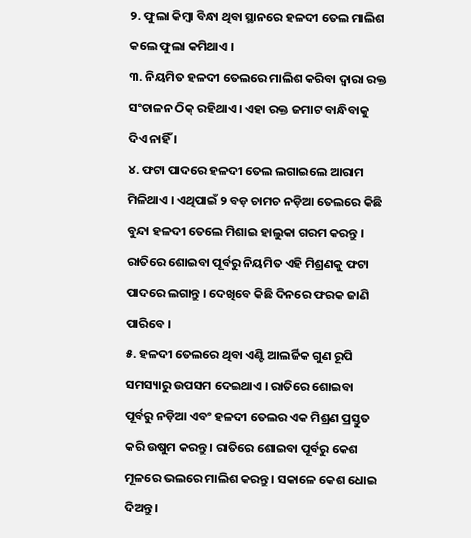୨. ଫୁଲା କିମ୍ବା ବିନ୍ଧା ଥିବା ସ୍ଥାନରେ ହଳଦୀ ତେଲ ମାଲିଶ କଲେ ଫୁଲା କମିଥାଏ ।
୩. ନିୟମିତ ହଳଦୀ ତେଲରେ ମାଲିଶ କରିବା ଦ୍ୱାରା ରକ୍ତ ସଂଚାଳନ ଠିକ୍ ରହିଥାଏ । ଏହା ରକ୍ତ ଜମାଟ ବାନ୍ଧିବାକୁ ଦିଏ ନାହିଁ ।
୪. ଫଟା ପାଦରେ ହଳଦୀ ତେଲ ଲଗାଇଲେ ଆରାମ ମିଳିଥାଏ । ଏଥିପାଇଁ ୨ ବଡ଼ ଚାମଚ ନଡ଼ିଆ ତେଲରେ କିଛି ବୁନ୍ଦା ହଳଦୀ ତେଲେ ମିଶାଇ ହାଲୁକା ଗରମ କରନ୍ତୁ । ରାତିରେ ଶୋଇବା ପୂର୍ବରୁ ନିୟମିତ ଏହି ମିଶ୍ରଣକୁ ଫଟା ପାଦରେ ଲଗାନ୍ତୁ । ଦେଖିବେ କିଛି ଦିନରେ ଫରକ ଜାଣି ପାରିବେ ।
୫. ହଳଦୀ ତେଲରେ ଥିବା ଏଣ୍ଟି ଆଲର୍ଜିକ ଗୁଣ ରୂପି ସମସ୍ୟାରୁ ଉପସମ ଦେଇଥାଏ । ରାତିରେ ଶୋଇବା ପୂର୍ବରୁ ନଡ଼ିଆ ଏବଂ ହଳଦୀ ତେଲର ଏକ ମିଶ୍ରଣ ପ୍ରସ୍ତୁତ କରି ଉଷୁମ କରନ୍ତୁ । ରାତିରେ ଶୋଇବା ପୂର୍ବରୁ କେଶ ମୂଳରେ ଭଲରେ ମାଲିଶ କରନ୍ତୁ । ସକାଳେ କେଶ ଧୋଇ ଦିଅନ୍ତୁ ।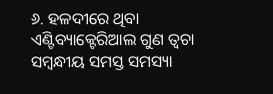୬. ହଳଦୀରେ ଥିବା ଏଣ୍ଟିବ୍ୟାକ୍ଟେରିଆଲ ଗୁଣ ତ୍ୱଚା ସମ୍ବନ୍ଧୀୟ ସମସ୍ତ ସମସ୍ୟା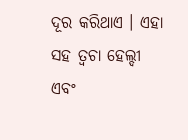ଦୂର କରିଥାଏ । ଏହା ସହ ତ୍ୱଚା ହେଲ୍ଦୀ ଏବଂ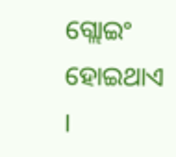ଗ୍ଲୋଇଂ ହୋଇଥାଏ ।